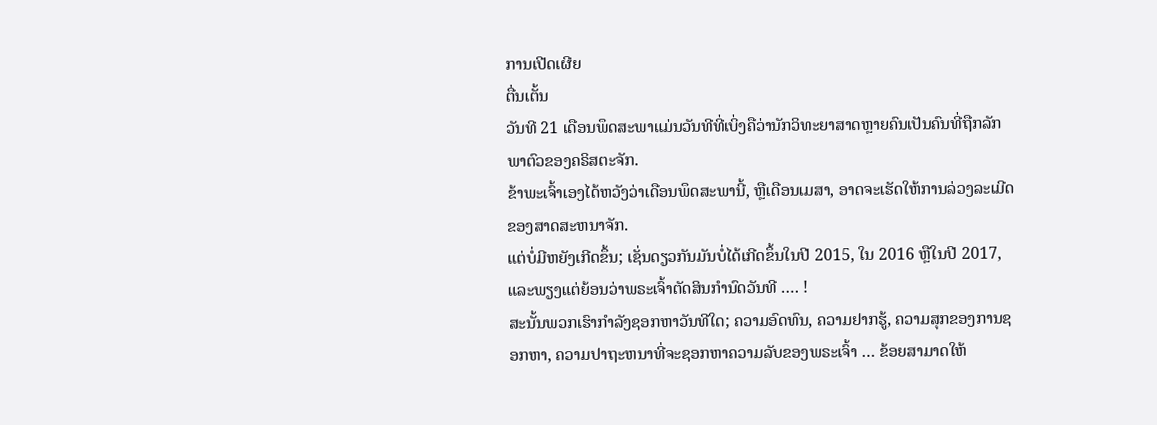ການເປີດເຜີຍ
ຕື່ນເຕັ້ນ
ວັນທີ 21 ເດືອນພຶດສະພາແມ່ນວັນທີທີ່ເບິ່ງຄືວ່ານັກວິທະຍາສາດຫຼາຍຄົນເປັນຄົນທີ່ຖືກລັກພາຕົວຂອງຄຣິສຕະຈັກ.
ຂ້າພະເຈົ້າເອງໄດ້ຫວັງວ່າເດືອນພຶດສະພານີ້, ຫຼືເດືອນເມສາ, ອາດຈະເຮັດໃຫ້ການລ່ວງລະເມີດຂອງສາດສະຫນາຈັກ.
ແຕ່ບໍ່ມີຫຍັງເກີດຂຶ້ນ; ເຊັ່ນດຽວກັນມັນບໍ່ໄດ້ເກີດຂຶ້ນໃນປີ 2015, ໃນ 2016 ຫຼືໃນປີ 2017, ແລະພຽງແຕ່ຍ້ອນວ່າພຣະເຈົ້າຕັດສິນກໍານົດວັນທີ …. !
ສະນັ້ນພວກເຮົາກໍາລັງຊອກຫາວັນທີໃດ; ຄວາມອົດທົນ, ຄວາມຢາກຮູ້, ຄວາມສຸກຂອງການຊອກຫາ, ຄວາມປາຖະຫນາທີ່ຈະຊອກຫາຄວາມລັບຂອງພຣະເຈົ້າ … ຂ້ອຍສາມາດໃຫ້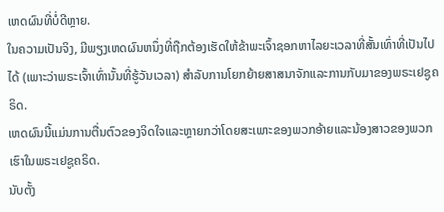ເຫດຜົນທີ່ບໍ່ດີຫຼາຍ.
ໃນຄວາມເປັນຈິງ, ມີພຽງເຫດຜົນຫນຶ່ງທີ່ຖືກຕ້ອງເຮັດໃຫ້ຂ້າພະເຈົ້າຊອກຫາໄລຍະເວລາທີ່ສັ້ນເທົ່າທີ່ເປັນໄປໄດ້ (ເພາະວ່າພຣະເຈົ້າເທົ່ານັ້ນທີ່ຮູ້ວັນເວລາ) ສໍາລັບການໂຍກຍ້າຍສາສນາຈັກແລະການກັບມາຂອງພຣະເຢຊູຄຣິດ.
ເຫດຜົນນີ້ແມ່ນການຕື່ນຕົວຂອງຈິດໃຈແລະຫຼາຍກວ່າໂດຍສະເພາະຂອງພວກອ້າຍແລະນ້ອງສາວຂອງພວກເຮົາໃນພຣະເຢຊູຄຣິດ.
ນັບຕັ້ງ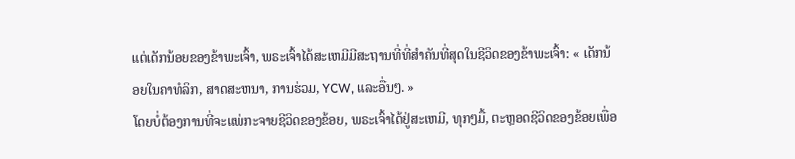ແຕ່ເດັກນ້ອຍຂອງຂ້າພະເຈົ້າ, ພຣະເຈົ້າໄດ້ສະເຫມີມີສະຖານທີ່ທີ່ສໍາຄັນທີ່ສຸດໃນຊີວິດຂອງຂ້າພະເຈົ້າ: « ເດັກນ້ອຍໃນຄາທໍລິກ, ສາດສະຫນາ, ການຮ່ວມ, YCW, ແລະອື່ນໆ. »
ໂດຍບໍ່ຕ້ອງການທີ່ຈະແພ່ກະຈາຍຊີວິດຂອງຂ້ອຍ, ພຣະເຈົ້າໄດ້ຢູ່ສະເຫມີ, ທຸກໆມື້, ຕະຫຼອດຊີວິດຂອງຂ້ອຍເພື່ອ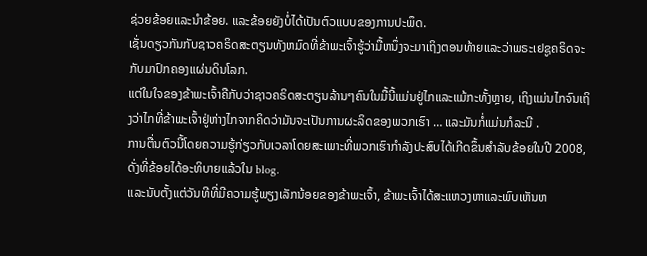ຊ່ວຍຂ້ອຍແລະນໍາຂ້ອຍ. ແລະຂ້ອຍຍັງບໍ່ໄດ້ເປັນຕົວແບບຂອງການປະພຶດ.
ເຊັ່ນດຽວກັນກັບຊາວຄຣິດສະຕຽນທັງຫມົດທີ່ຂ້າພະເຈົ້າຮູ້ວ່າມື້ຫນຶ່ງຈະມາເຖິງຕອນທ້າຍແລະວ່າພຣະເຢຊູຄຣິດຈະກັບມາປົກຄອງແຜ່ນດິນໂລກ.
ແຕ່ໃນໃຈຂອງຂ້າພະເຈົ້າຄືກັບວ່າຊາວຄຣິດສະຕຽນລ້ານໆຄົນໃນມື້ນີ້ແມ່ນຢູ່ໄກແລະແມ້ກະທັ້ງຫຼາຍ, ເຖິງແມ່ນໄກຈົນເຖິງວ່າໄກທີ່ຂ້າພະເຈົ້າຢູ່ຫ່າງໄກຈາກຄິດວ່າມັນຈະເປັນການຜະລິດຂອງພວກເຮົາ … ແລະມັນກໍ່ແມ່ນກໍລະນີ .
ການຕື່ນຕົວນີ້ໂດຍຄວາມຮູ້ກ່ຽວກັບເວລາໂດຍສະເພາະທີ່ພວກເຮົາກໍາລັງປະສົບໄດ້ເກີດຂຶ້ນສໍາລັບຂ້ອຍໃນປີ 2008, ດັ່ງທີ່ຂ້ອຍໄດ້ອະທິບາຍແລ້ວໃນ blog.
ແລະນັບຕັ້ງແຕ່ວັນທີທີ່ມີຄວາມຮູ້ພຽງເລັກນ້ອຍຂອງຂ້າພະເຈົ້າ, ຂ້າພະເຈົ້າໄດ້ສະແຫວງຫາແລະພົບເຫັນຫ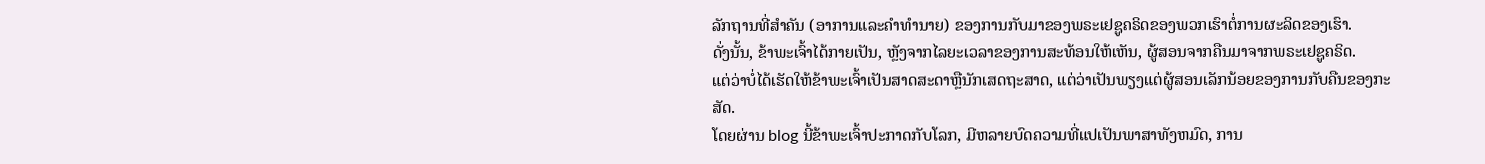ລັກຖານທີ່ສໍາຄັນ (ອາການແລະຄໍາທໍານາຍ) ຂອງການກັບມາຂອງພຣະເຢຊູຄຣິດຂອງພວກເຮົາຕໍ່ການຜະລິດຂອງເຮົາ.
ດັ່ງນັ້ນ, ຂ້າພະເຈົ້າໄດ້ກາຍເປັນ, ຫຼັງຈາກໄລຍະເວລາຂອງການສະທ້ອນໃຫ້ເຫັນ, ຜູ້ສອນຈາກຄືນມາຈາກພຣະເຢຊູຄຣິດ.
ແຕ່ວ່າບໍ່ໄດ້ເຮັດໃຫ້ຂ້າພະເຈົ້າເປັນສາດສະດາຫຼືນັກເສດຖະສາດ, ແຕ່ວ່າເປັນພຽງແຕ່ຜູ້ສອນເລັກນ້ອຍຂອງການກັບຄືນຂອງກະສັດ.
ໂດຍຜ່ານ blog ນີ້ຂ້າພະເຈົ້າປະກາດກັບໂລກ, ມີຫລາຍບົດຄວາມທີ່ແປເປັນພາສາທັງຫມົດ, ການ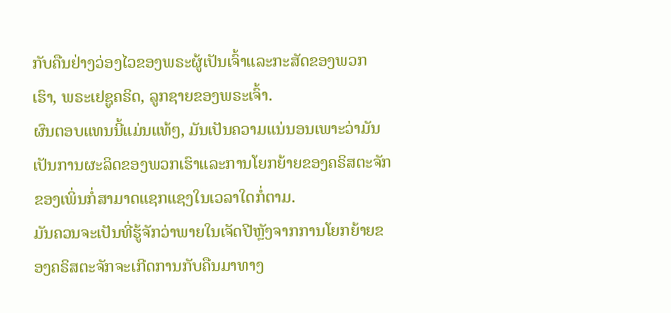ກັບຄືນຢ່າງວ່ອງໄວຂອງພຣະຜູ້ເປັນເຈົ້າແລະກະສັດຂອງພວກເຮົາ, ພຣະເຢຊູຄຣິດ, ລູກຊາຍຂອງພຣະເຈົ້າ.
ຜົນຕອບແທນນີ້ແມ່ນແທ້ໆ, ມັນເປັນຄວາມແນ່ນອນເພາະວ່າມັນເປັນການຜະລິດຂອງພວກເຮົາແລະການໂຍກຍ້າຍຂອງຄຣິສຕະຈັກຂອງເພິ່ນກໍ່ສາມາດແຊກແຊງໃນເວລາໃດກໍ່ຕາມ.
ມັນຄວນຈະເປັນທີ່ຮູ້ຈັກວ່າພາຍໃນເຈັດປີຫຼັງຈາກການໂຍກຍ້າຍຂອງຄຣິສຕະຈັກຈະເກີດການກັບຄືນມາທາງ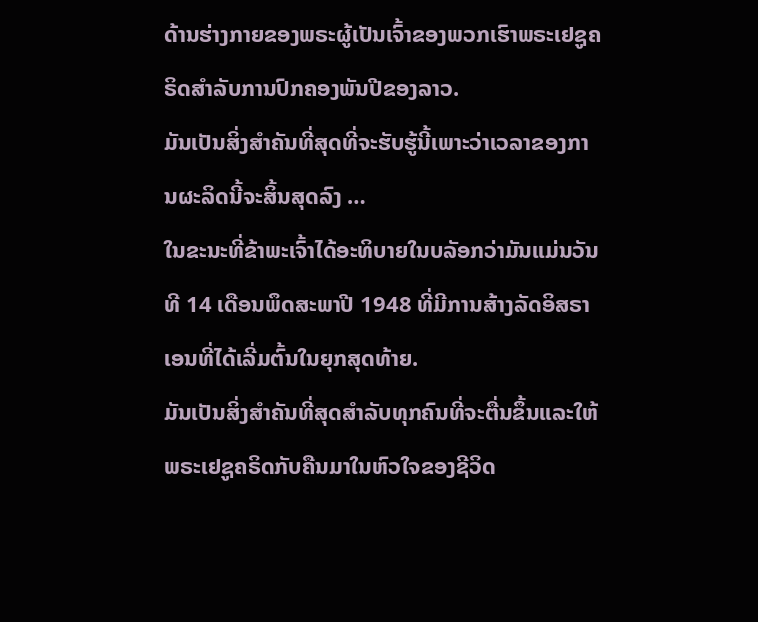ດ້ານຮ່າງກາຍຂອງພຣະຜູ້ເປັນເຈົ້າຂອງພວກເຮົາພຣະເຢຊູຄຣິດສໍາລັບການປົກຄອງພັນປີຂອງລາວ.
ມັນເປັນສິ່ງສໍາຄັນທີ່ສຸດທີ່ຈະຮັບຮູ້ນີ້ເພາະວ່າເວລາຂອງການຜະລິດນີ້ຈະສິ້ນສຸດລົງ …
ໃນຂະນະທີ່ຂ້າພະເຈົ້າໄດ້ອະທິບາຍໃນບລັອກວ່າມັນແມ່ນວັນທີ 14 ເດືອນພຶດສະພາປີ 1948 ທີ່ມີການສ້າງລັດອິສຣາເອນທີ່ໄດ້ເລີ່ມຕົ້ນໃນຍຸກສຸດທ້າຍ.
ມັນເປັນສິ່ງສໍາຄັນທີ່ສຸດສໍາລັບທຸກຄົນທີ່ຈະຕື່ນຂຶ້ນແລະໃຫ້ພຣະເຢຊູຄຣິດກັບຄືນມາໃນຫົວໃຈຂອງຊີວິດ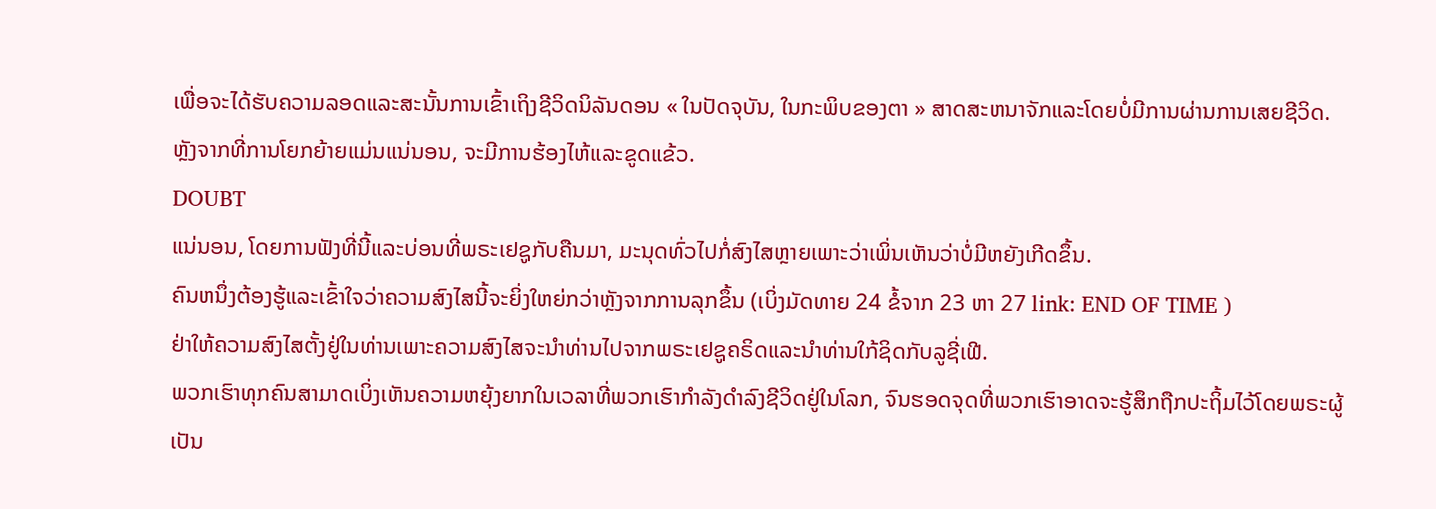ເພື່ອຈະໄດ້ຮັບຄວາມລອດແລະສະນັ້ນການເຂົ້າເຖິງຊີວິດນິລັນດອນ « ໃນປັດຈຸບັນ, ໃນກະພິບຂອງຕາ » ສາດສະຫນາຈັກແລະໂດຍບໍ່ມີການຜ່ານການເສຍຊີວິດ.
ຫຼັງຈາກທີ່ການໂຍກຍ້າຍແມ່ນແນ່ນອນ, ຈະມີການຮ້ອງໄຫ້ແລະຂູດແຂ້ວ.
DOUBT
ແນ່ນອນ, ໂດຍການຟັງທີ່ນີ້ແລະບ່ອນທີ່ພຣະເຢຊູກັບຄືນມາ, ມະນຸດທົ່ວໄປກໍ່ສົງໄສຫຼາຍເພາະວ່າເພິ່ນເຫັນວ່າບໍ່ມີຫຍັງເກີດຂຶ້ນ.
ຄົນຫນຶ່ງຕ້ອງຮູ້ແລະເຂົ້າໃຈວ່າຄວາມສົງໄສນີ້ຈະຍິ່ງໃຫຍ່ກວ່າຫຼັງຈາກການລຸກຂຶ້ນ (ເບິ່ງມັດທາຍ 24 ຂໍ້ຈາກ 23 ຫາ 27 link: END OF TIME )
ຢ່າໃຫ້ຄວາມສົງໄສຕັ້ງຢູ່ໃນທ່ານເພາະຄວາມສົງໄສຈະນໍາທ່ານໄປຈາກພຣະເຢຊູຄຣິດແລະນໍາທ່ານໃກ້ຊິດກັບລູຊີ່ເຟີ.
ພວກເຮົາທຸກຄົນສາມາດເບິ່ງເຫັນຄວາມຫຍຸ້ງຍາກໃນເວລາທີ່ພວກເຮົາກໍາລັງດໍາລົງຊີວິດຢູ່ໃນໂລກ, ຈົນຮອດຈຸດທີ່ພວກເຮົາອາດຈະຮູ້ສຶກຖືກປະຖິ້ມໄວ້ໂດຍພຣະຜູ້ເປັນ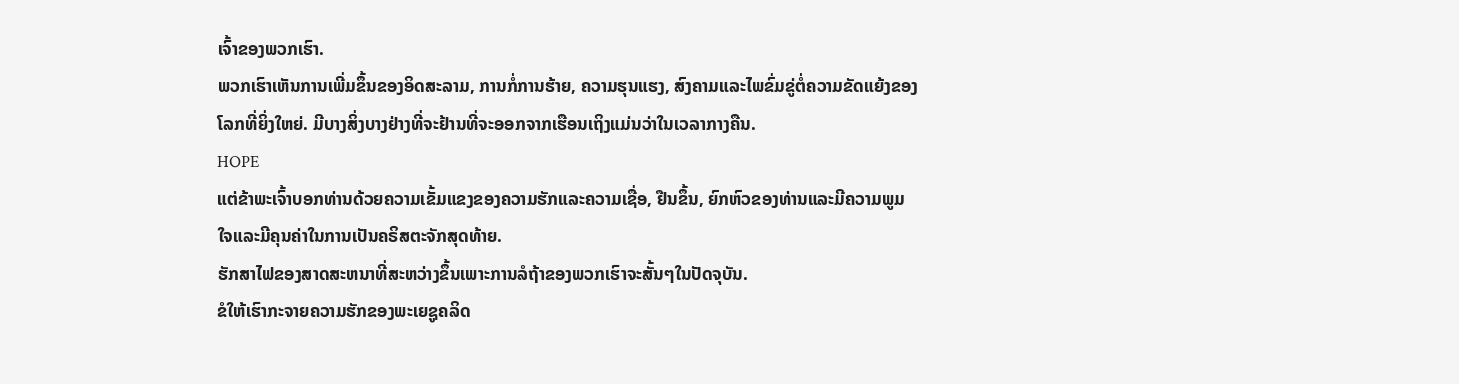ເຈົ້າຂອງພວກເຮົາ.
ພວກເຮົາເຫັນການເພີ່ມຂຶ້ນຂອງອິດສະລາມ, ການກໍ່ການຮ້າຍ, ຄວາມຮຸນແຮງ, ສົງຄາມແລະໄພຂົ່ມຂູ່ຕໍ່ຄວາມຂັດແຍ້ງຂອງໂລກທີ່ຍິ່ງໃຫຍ່. ມີບາງສິ່ງບາງຢ່າງທີ່ຈະຢ້ານທີ່ຈະອອກຈາກເຮືອນເຖິງແມ່ນວ່າໃນເວລາກາງຄືນ.
HOPE
ແຕ່ຂ້າພະເຈົ້າບອກທ່ານດ້ວຍຄວາມເຂັ້ມແຂງຂອງຄວາມຮັກແລະຄວາມເຊື່ອ, ຢືນຂຶ້ນ, ຍົກຫົວຂອງທ່ານແລະມີຄວາມພູມໃຈແລະມີຄຸນຄ່າໃນການເປັນຄຣິສຕະຈັກສຸດທ້າຍ.
ຮັກສາໄຟຂອງສາດສະຫນາທີ່ສະຫວ່າງຂຶ້ນເພາະການລໍຖ້າຂອງພວກເຮົາຈະສັ້ນໆໃນປັດຈຸບັນ.
ຂໍໃຫ້ເຮົາກະຈາຍຄວາມຮັກຂອງພະເຍຊູຄລິດ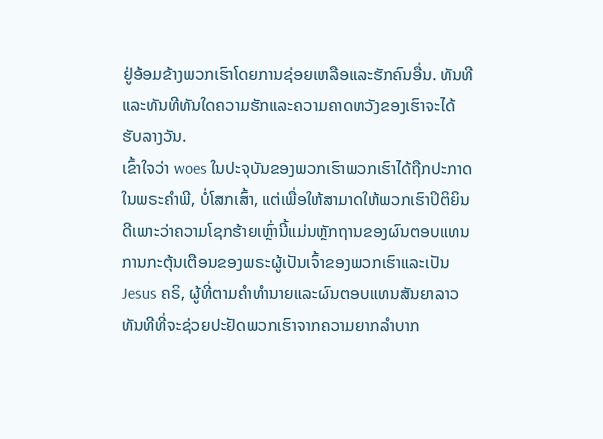ຢູ່ອ້ອມຂ້າງພວກເຮົາໂດຍການຊ່ອຍເຫລືອແລະຮັກຄົນອື່ນ. ທັນທີແລະທັນທີທັນໃດຄວາມຮັກແລະຄວາມຄາດຫວັງຂອງເຮົາຈະໄດ້ຮັບລາງວັນ.
ເຂົ້າໃຈວ່າ woes ໃນປະຈຸບັນຂອງພວກເຮົາພວກເຮົາໄດ້ຖືກປະກາດໃນພຣະຄໍາພີ, ບໍ່ໂສກເສົ້າ, ແຕ່ເພື່ອໃຫ້ສາມາດໃຫ້ພວກເຮົາປິຕິຍິນດີເພາະວ່າຄວາມໂຊກຮ້າຍເຫຼົ່ານີ້ແມ່ນຫຼັກຖານຂອງຜົນຕອບແທນການກະຕຸ້ນເຕືອນຂອງພຣະຜູ້ເປັນເຈົ້າຂອງພວກເຮົາແລະເປັນ Jesus ຄຣິ, ຜູ້ທີ່ຕາມຄໍາທໍານາຍແລະຜົນຕອບແທນສັນຍາລາວ ທັນທີທີ່ຈະຊ່ວຍປະຢັດພວກເຮົາຈາກຄວາມຍາກລໍາບາກ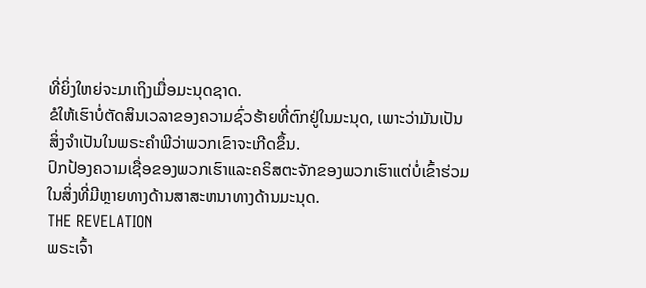ທີ່ຍິ່ງໃຫຍ່ຈະມາເຖິງເມື່ອມະນຸດຊາດ.
ຂໍໃຫ້ເຮົາບໍ່ຕັດສິນເວລາຂອງຄວາມຊົ່ວຮ້າຍທີ່ຕົກຢູ່ໃນມະນຸດ, ເພາະວ່າມັນເປັນສິ່ງຈໍາເປັນໃນພຣະຄໍາພີວ່າພວກເຂົາຈະເກີດຂຶ້ນ.
ປົກປ້ອງຄວາມເຊື່ອຂອງພວກເຮົາແລະຄຣິສຕະຈັກຂອງພວກເຮົາແຕ່ບໍ່ເຂົ້າຮ່ວມໃນສິ່ງທີ່ມີຫຼາຍທາງດ້ານສາສະຫນາທາງດ້ານມະນຸດ.
THE REVELATION
ພຣະເຈົ້າ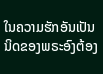ໃນຄວາມຮັກອັນເປັນນິດຂອງພຣະອົງຕ້ອງ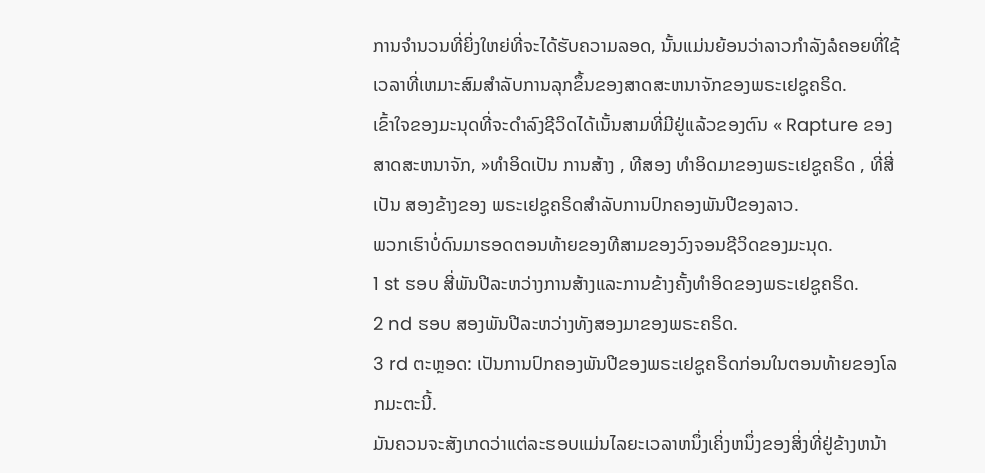ການຈໍານວນທີ່ຍິ່ງໃຫຍ່ທີ່ຈະໄດ້ຮັບຄວາມລອດ, ນັ້ນແມ່ນຍ້ອນວ່າລາວກໍາລັງລໍຄອຍທີ່ໃຊ້ເວລາທີ່ເຫມາະສົມສໍາລັບການລຸກຂຶ້ນຂອງສາດສະຫນາຈັກຂອງພຣະເຢຊູຄຣິດ.
ເຂົ້າໃຈຂອງມະນຸດທີ່ຈະດໍາລົງຊີວິດໄດ້ເນັ້ນສາມທີ່ມີຢູ່ແລ້ວຂອງຕົນ « Rapture ຂອງສາດສະຫນາຈັກ, »ທໍາອິດເປັນ ການສ້າງ , ທີສອງ ທໍາອິດມາຂອງພຣະເຢຊູຄຣິດ , ທີ່ສີ່ເປັນ ສອງຂ້າງຂອງ ພຣະເຢຊູຄຣິດສໍາລັບການປົກຄອງພັນປີຂອງລາວ.
ພວກເຮົາບໍ່ດົນມາຮອດຕອນທ້າຍຂອງທີສາມຂອງວົງຈອນຊີວິດຂອງມະນຸດ.
1 st ຮອບ ສີ່ພັນປີລະຫວ່າງການສ້າງແລະການຂ້າງຄັ້ງທໍາອິດຂອງພຣະເຢຊູຄຣິດ.
2 nd ຮອບ ສອງພັນປີລະຫວ່າງທັງສອງມາຂອງພຣະຄຣິດ.
3 rd ຕະຫຼອດ: ເປັນການປົກຄອງພັນປີຂອງພຣະເຢຊູຄຣິດກ່ອນໃນຕອນທ້າຍຂອງໂລກມະຕະນີ້.
ມັນຄວນຈະສັງເກດວ່າແຕ່ລະຮອບແມ່ນໄລຍະເວລາຫນຶ່ງເຄິ່ງຫນຶ່ງຂອງສິ່ງທີ່ຢູ່ຂ້າງຫນ້າ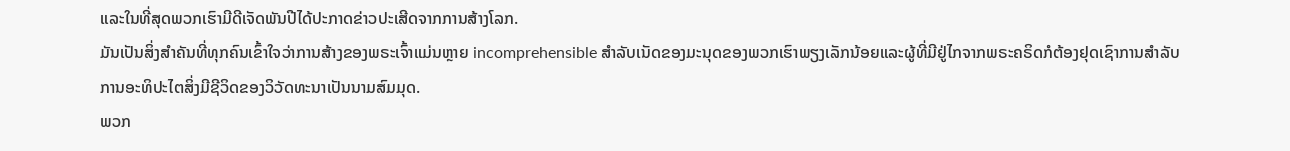ແລະໃນທີ່ສຸດພວກເຮົາມີດີເຈັດພັນປີໄດ້ປະກາດຂ່າວປະເສີດຈາກການສ້າງໂລກ.
ມັນເປັນສິ່ງສໍາຄັນທີ່ທຸກຄົນເຂົ້າໃຈວ່າການສ້າງຂອງພຣະເຈົ້າແມ່ນຫຼາຍ incomprehensible ສໍາລັບເນັດຂອງມະນຸດຂອງພວກເຮົາພຽງເລັກນ້ອຍແລະຜູ້ທີ່ມີຢູ່ໄກຈາກພຣະຄຣິດກໍຕ້ອງຢຸດເຊົາການສໍາລັບການອະທິປະໄຕສິ່ງມີຊີວິດຂອງວິວັດທະນາເປັນນາມສົມມຸດ.
ພວກ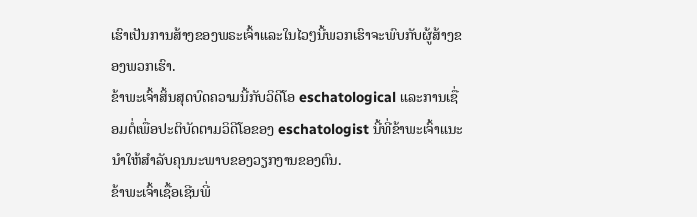ເຮົາເປັນການສ້າງຂອງພຣະເຈົ້າແລະໃນໄວໆນີ້ພວກເຮົາຈະພົບກັບຜູ້ສ້າງຂອງພວກເຮົາ.
ຂ້າພະເຈົ້າສິ້ນສຸດບົດຄວາມນີ້ກັບວິດີໂອ eschatological ແລະການເຊື່ອມຕໍ່ເພື່ອປະຕິບັດຕາມວິດີໂອຂອງ eschatologist ນີ້ທີ່ຂ້າພະເຈົ້າແນະນໍາໃຫ້ສໍາລັບຄຸນນະພາບຂອງວຽກງານຂອງຕົນ.
ຂ້າພະເຈົ້າເຊື້ອເຊີນພີ່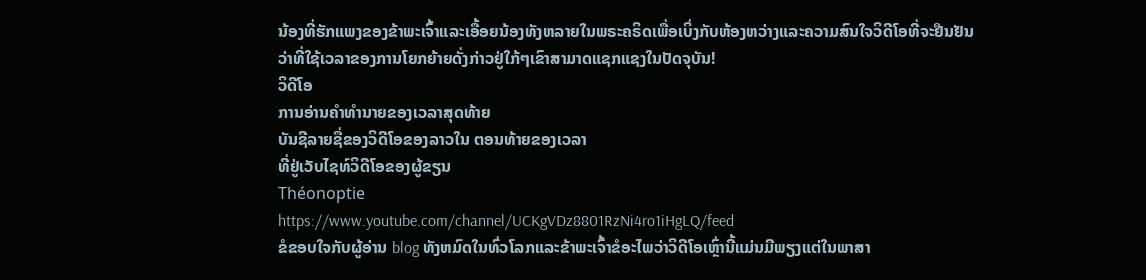ນ້ອງທີ່ຮັກແພງຂອງຂ້າພະເຈົ້າແລະເອື້ອຍນ້ອງທັງຫລາຍໃນພຣະຄຣິດເພື່ອເບິ່ງກັບຫ້ອງຫວ່າງແລະຄວາມສົນໃຈວິດີໂອທີ່ຈະຢືນຢັນວ່າທີ່ໃຊ້ເວລາຂອງການໂຍກຍ້າຍດັ່ງກ່າວຢູ່ໃກ້ໆເຂົາສາມາດແຊກແຊງໃນປັດຈຸບັນ!
ວິດີໂອ
ການອ່ານຄໍາທໍານາຍຂອງເວລາສຸດທ້າຍ
ບັນຊີລາຍຊື່ຂອງວິດີໂອຂອງລາວໃນ ຕອນທ້າຍຂອງເວລາ
ທີ່ຢູ່ເວັບໄຊທ໌ວິດີໂອຂອງຜູ້ຂຽນ
Théonoptie
https://www.youtube.com/channel/UCKgVDz8801RzNi4ro1iHgLQ/feed
ຂໍຂອບໃຈກັບຜູ້ອ່ານ blog ທັງຫມົດໃນທົ່ວໂລກແລະຂ້າພະເຈົ້າຂໍອະໄພວ່າວິດີໂອເຫຼົ່ານີ້ແມ່ນມີພຽງແຕ່ໃນພາສາ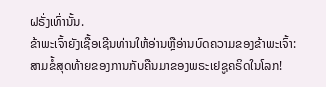ຝຣັ່ງເທົ່ານັ້ນ.
ຂ້າພະເຈົ້າຍັງເຊື້ອເຊີນທ່ານໃຫ້ອ່ານຫຼືອ່ານບົດຄວາມຂອງຂ້າພະເຈົ້າ:
ສາມຂໍ້ສຸດທ້າຍຂອງການກັບຄືນມາຂອງພຣະເຢຊູຄຣິດໃນໂລກ!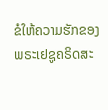ຂໍໃຫ້ຄວາມຮັກຂອງພຣະເຢຊູຄຣິດສະ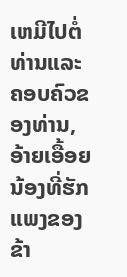ເຫມີໄປຕໍ່ທ່ານແລະຄອບຄົວຂອງທ່ານ, ອ້າຍເອື້ອຍນ້ອງທີ່ຮັກແພງຂອງຂ້າ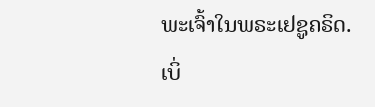ພະເຈົ້າໃນພຣະເຢຊູຄຣິດ.
ເບິ່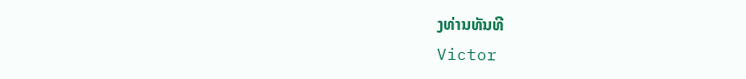ງທ່ານທັນທີ
Victor